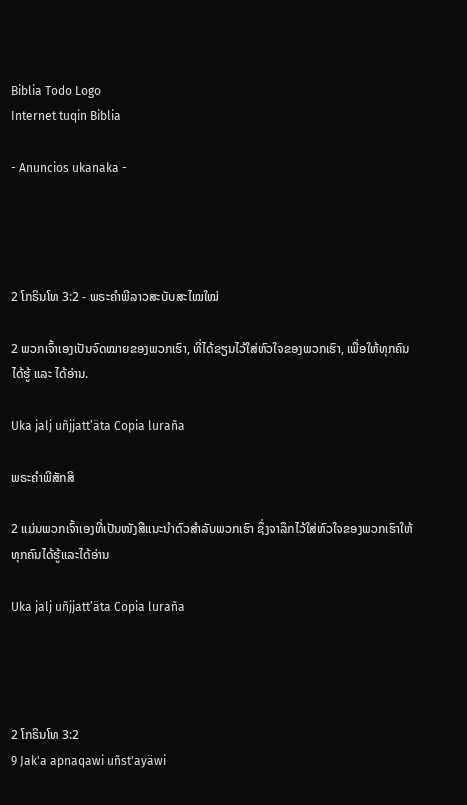Biblia Todo Logo
Internet tuqin Biblia

- Anuncios ukanaka -




2 ໂກຣິນໂທ 3:2 - ພຣະຄຳພີລາວສະບັບສະໄໝໃໝ່

2 ພວກເຈົ້າເອງເປັນຈົດໝາຍຂອງພວກເຮົາ, ທີ່ໄດ້ຂຽນໄວ້ໃສ່ຫົວໃຈຂອງພວກເຮົາ, ເພື່ອໃຫ້ທຸກຄົນໄດ້ຮູ້ ແລະ ໄດ້ອ່ານ.

Uka jalj uñjjattʼäta Copia luraña

ພຣະຄຳພີສັກສິ

2 ແມ່ນພວກເຈົ້າເອງທີ່ເປັນໜັງສືແນະນຳຕົວສຳລັບພວກເຮົາ ຊຶ່ງຈາລຶກໄວ້ໃສ່ຫົວໃຈຂອງພວກເຮົາໃຫ້ທຸກຄົນໄດ້ຮູ້ແລະໄດ້ອ່ານ

Uka jalj uñjjattʼäta Copia luraña




2 ໂກຣິນໂທ 3:2
9 Jak'a apnaqawi uñst'ayäwi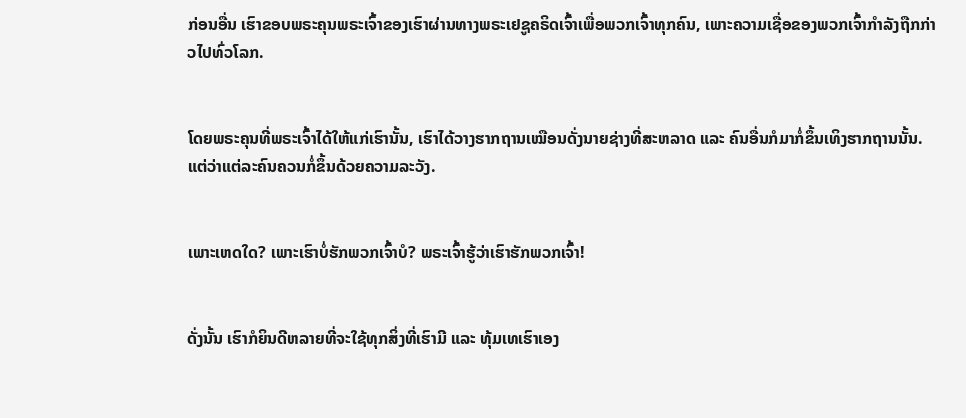ກ່ອນອື່ນ ເຮົາຂອບພຣະຄຸນພຣະເຈົ້າຂອງເຮົາຜ່ານທາງພຣະເຢຊູຄຣິດເຈົ້າເພື່ອພວກເຈົ້າທຸກຄົນ, ເພາະຄວາມເຊື່ອຂອງພວກເຈົ້າກຳລັງຖືກກ່າວໄປທົ່ວໂລກ.


ໂດຍພຣະຄຸນທີ່ພຣະເຈົ້າໄດ້ໃຫ້ແກ່ເຮົານັ້ນ, ເຮົາໄດ້ວາງຮາກຖານເໝືອນດັ່ງນາຍຊ່າງທີ່ສະຫລາດ ແລະ ຄົນອື່ນກໍມາກໍ່ຂຶ້ນເທິງຮາກຖານນັ້ນ. ແຕ່ວ່າແຕ່ລະຄົນຄວນກໍ່ຂຶ້ນດ້ວຍຄວາມລະວັງ.


ເພາະເຫດໃດ? ເພາະເຮົາບໍ່ຮັກພວກເຈົ້າບໍ? ພຣະເຈົ້າຮູ້ວ່າເຮົາຮັກພວກເຈົ້າ!


ດັ່ງນັ້ນ ເຮົາກໍຍິນດີຫລາຍທີ່ຈະໃຊ້ທຸກສິ່ງທີ່ເຮົາມີ ແລະ ທຸ້ມເທເຮົາເອງ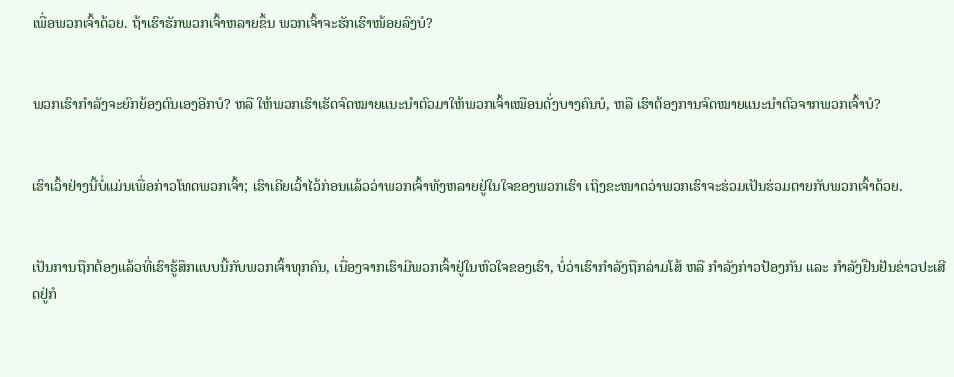ເພື່ອພວກເຈົ້າດ້ວຍ. ຖ້າເຮົາຮັກພວກເຈົ້າຫລາຍຂຶ້ນ ພວກເຈົ້າຈະຮັກເຮົາໜ້ອຍລົງບໍ?


ພວກເຮົາກຳລັງຈະຍົກຍ້ອງຕົນເອງອີກບໍ? ຫລື ໃຫ້ພວກເຮົາເຮັດຈົດໝາຍແນະນຳຕົວມາໃຫ້ພວກເຈົ້າເໝືອນດັ່ງບາງຄົນບໍ, ຫລື ເຮົາຕ້ອງການຈົດໝາຍແນະນຳຕົວຈາກພວກເຈົ້າບໍ?


ເຮົາເວົ້າຢ່າງນີ້ບໍ່ແມ່ນເພື່ອກ່າວໂທດພວກເຈົ້າ; ເຮົາເຄີຍເວົ້າໄວ້ກ່ອນແລ້ວວ່າພວກເຈົ້າທັງຫລາຍຢູ່ໃນໃຈຂອງພວກເຮົາ ເຖິງຂະໜາດວ່າພວກເຮົາຈະຮ່ວມເປັນຮ່ວມຕາຍກັບພວກເຈົ້າດ້ວຍ.


ເປັນການຖືກຕ້ອງແລ້ວທີ່ເຮົາຮູ້ສຶກແບບນີ້ກັບພວກເຈົ້າທຸກຄົນ, ເນື່ອງຈາກເຮົາມີພວກເຈົ້າຢູ່ໃນຫົວໃຈຂອງເຮົາ, ບໍ່ວ່າເຮົາກຳລັງຖືກລ່າມໂສ້ ຫລື ກຳລັງກ່າວປ້ອງກັນ ແລະ ກຳລັງຢືນຢັນຂ່າວປະເສີດຢູ່ກໍ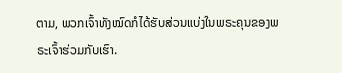ຕາມ, ພວກເຈົ້າທັງໝົດກໍໄດ້ຮັບສ່ວນແບ່ງໃນພຣະຄຸນຂອງພຣະເຈົ້າຮ່ວມກັບເຮົາ.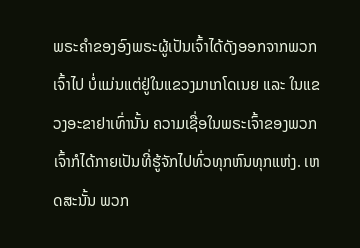ພຣະຄຳຂອງອົງພຣະຜູ້ເປັນເຈົ້າໄດ້ດັງອອກຈາກພວກເຈົ້າໄປ ບໍ່ແມ່ນແຕ່ຢູ່ໃນແຂວງມາເກໂດເນຍ ແລະ ໃນແຂວງອະຂາຢາເທົ່ານັ້ນ ຄວາມເຊື່ອໃນພຣະເຈົ້າຂອງພວກເຈົ້າກໍໄດ້ກາຍເປັນທີ່ຮູ້ຈັກໄປທົ່ວທຸກຫົນທຸກແຫ່ງ. ເຫດສະນັ້ນ ພວກ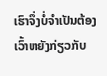ເຮົາຈຶ່ງບໍ່ຈໍາເປັນຕ້ອງເວົ້າຫຍັງກ່ຽວກັບ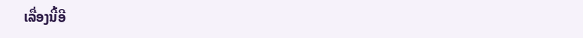ເລື່ອງນີ້ອີ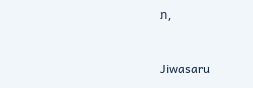ກ,


Jiwasaru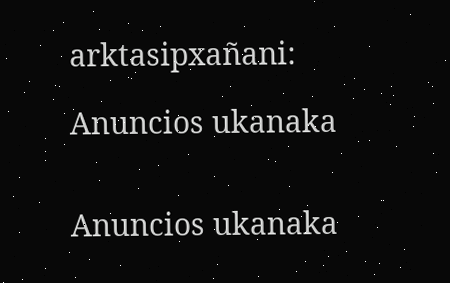arktasipxañani:

Anuncios ukanaka


Anuncios ukanaka